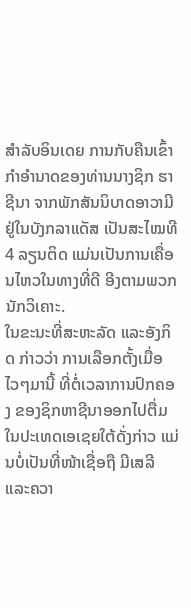ສຳລັບອິນເດຍ ການກັບຄືນເຂົ້າກຳອຳນາດຂອງທ່ານນາງຊິກ ຮາຊີນາ ຈາກພັກສັນນິບາດອາວາມີ ຢູ່ໃນບັງກລາແດັສ ເປັນສະໄໝທີ 4 ລຽນຕິດ ແມ່ນເປັນການເຄື່ອນໄຫວໃນທາງທີ່ດີ ອີງຕາມພວກນັກວິເຄາະ.
ໃນຂະນະທີ່ສະຫະລັດ ແລະອັງກິດ ກ່າວວ່າ ການເລືອກຕັ້ງເມື່ອໄວໆມານີ້ ທີ່ຕໍ່ເວລາການປົກຄອງ ຂອງຊິກຫາຊີນາອອກໄປຕື່ມ ໃນປະເທດເອເຊຍໃຕ້ດັ່ງກ່າວ ແມ່ນບໍ່ເປັນທີ່ໜ້າເຊື່ອຖື ມີເສລີ ແລະຄວາ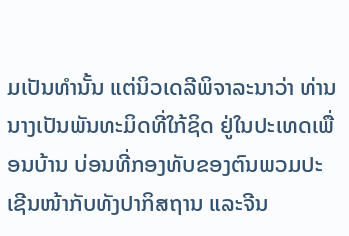ມເປັນທຳນັ້ນ ແຕ່ນິວເດລີພິຈາລະນາວ່າ ທ່ານນາງເປັນພັນທະມິດທີ່ໃກ້ຊິດ ຢູ່ໃນປະເທດເພື່ອນບ້ານ ບ່ອນທີ່ກອງທັບຂອງຕົນພວມປະເຊີນໜ້າກັບທັງປາກິສຖານ ແລະຈີນ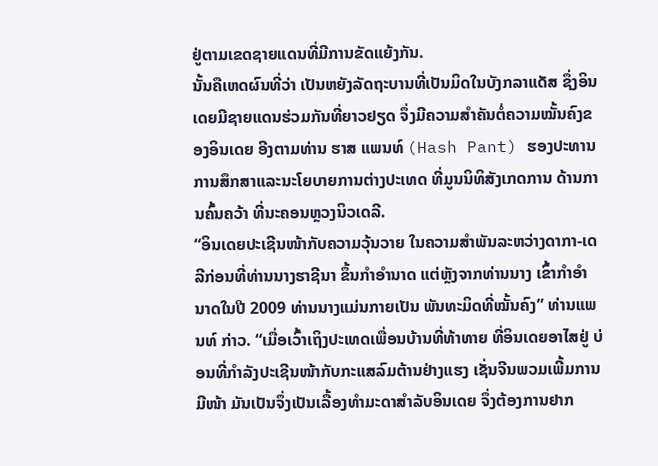ຢູ່ຕາມເຂດຊາຍແດນທີ່ມີການຂັດແຍ້ງກັນ.
ນັ້ນຄືເຫດຜົນທີ່ວ່າ ເປັນຫຍັງລັດຖະບານທີ່ເປັນມິດໃນບັງກລາແດັສ ຊຶ່ງອິນເດຍມີຊາຍແດນຮ່ວມກັນທີ່ຍາວຢຽດ ຈຶ່ງມີຄວາມສຳຄັນຕໍ່ຄວາມໝັ້ນຄົງຂອງອິນເດຍ ອີງຕາມທ່ານ ຮາສ ແພນທ໌ (Hash Pant) ຮອງປະທານ ການສຶກສາແລະນະໂຍບາຍການຕ່າງປະເທດ ທີ່ມູນນິທິສັງເກດການ ດ້ານການຄົ້ນຄວ້າ ທີ່ນະຄອນຫຼວງນິວເດລີ.
“ອິນເດຍປະເຊີນໜ້າກັບຄວາມວຸ້ນວາຍ ໃນຄວາມສຳພັນລະຫວ່າງດາກາ-ເດລີກ່ອນທີ່ທ່ານນາງຮາຊີນາ ຂຶ້ນກຳອຳນາດ ແຕ່ຫຼັງຈາກທ່ານນາງ ເຂົ້າກຳອຳນາດໃນປີ 2009 ທ່ານນາງແມ່ນກາຍເປັນ ພັນທະມິດທີ່ໝັ້ນຄົງ” ທ່ານແພນທ໌ ກ່າວ. “ເມື່ອເວົ້າເຖິງປະເທດເພື່ອນບ້ານທີ່ທ້າທາຍ ທີ່ອິນເດຍອາໄສຢູ່ ບ່ອນທີ່ກຳລັງປະເຊີນໜ້າກັບກະແສລົມຕ້ານຢ່າງແຮງ ເຊັ່ນຈີນພວມເພີ້ມການມີໜ້າ ມັນເປັນຈຶ່ງເປັນເລື້ອງທຳມະດາສຳລັບອິນເດຍ ຈຶ່ງຕ້ອງການຢາກ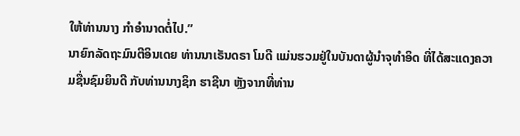ໃຫ້ທ່ານນາງ ກຳອຳນາດຕໍ່ໄປ.”
ນາຍົກລັດຖະມົນຕີອິນເດຍ ທ່ານນາເຣັນດຣາ ໂມດີ ແມ່ນຮວມຢູ່ໃນບັນດາຜູ້ນຳຈຸທຳອິດ ທີ່ໄດ້ສະແດງຄວາມຊື່ນຊົມຍິນດີ ກັບທ່ານນາງຊິກ ຮາຊີນາ ຫຼັງຈາກທີ່ທ່ານ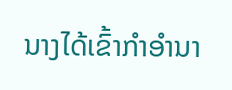ນາງໄດ້ເຂົ້າກຳອຳນາ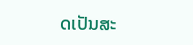ດເປັນສະ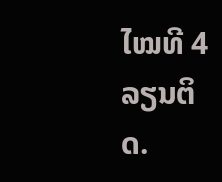ໄໝທີ 4 ລຽນຕິດ.